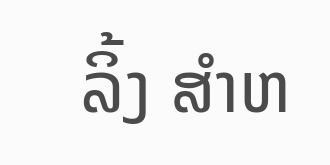ລິ້ງ ສຳຫ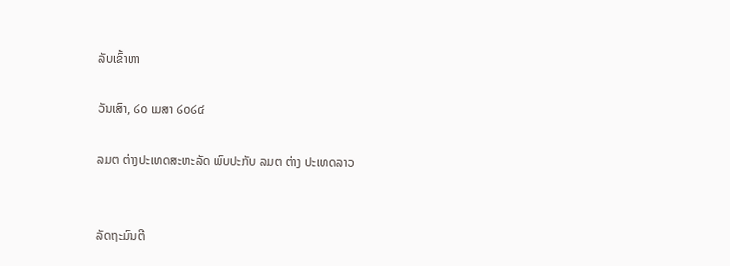ລັບເຂົ້າຫາ

ວັນເສົາ, ໒໐ ເມສາ ໒໐໒໔

ລມຕ ຕ່າງປະເທດສະຫະລັດ ພົບປະກັບ ລມຕ ຕ່າງ ປະເທດລາວ


ລັດຖະມົນຕີ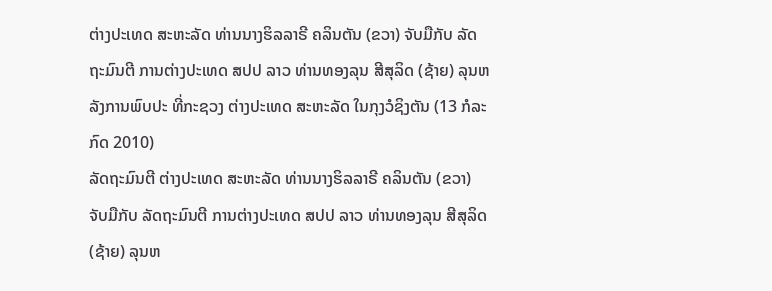ຕ່າງປະເທດ ສະຫະລັດ ທ່ານນາງຮິລລາຣີ ຄລິນຕັນ (ຂວາ) ຈັບມືກັບ ລັດຖະມົນຕີ ການຕ່າງປະເທດ ສປປ ລາວ ທ່ານທອງລຸນ ສີສຸລິດ (ຊ້າຍ) ລຸນຫລັງການພົບປະ ທີ່ກະຊວງ ຕ່າງປະເທດ ສະຫະລັດ ໃນກຸງວໍຊິງຕັນ (13 ກໍລະກົດ 2010)
ລັດຖະມົນຕີ ຕ່າງປະເທດ ສະຫະລັດ ທ່ານນາງຮິລລາຣີ ຄລິນຕັນ (ຂວາ) ຈັບມືກັບ ລັດຖະມົນຕີ ການຕ່າງປະເທດ ສປປ ລາວ ທ່ານທອງລຸນ ສີສຸລິດ (ຊ້າຍ) ລຸນຫ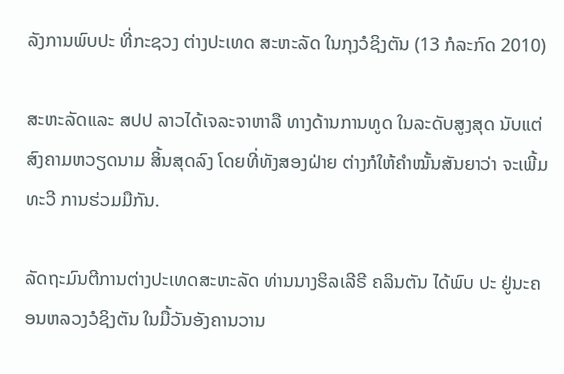ລັງການພົບປະ ທີ່ກະຊວງ ຕ່າງປະເທດ ສະຫະລັດ ໃນກຸງວໍຊິງຕັນ (13 ກໍລະກົດ 2010)

ສະຫະລັດແລະ ສປປ ລາວໄດ້ເຈລະຈາຫາລື ທາງດ້ານການທູດ ໃນລະດັບສູງສຸດ ນັບແຕ່ສົງຄາມຫວຽດນາມ ສິ້ນສຸດລົງ ໂດຍທີ່ທັງສອງຝ່າຍ ຕ່າງກໍໃຫ້ຄຳໝັ້ນສັນຍາວ່າ ຈະເພີ້ມທະວີ ການຮ່ວມມືກັນ.

ລັດຖະມົນຕີການຕ່າງປະເທດສະຫະລັດ ທ່ານນາງຮິລເລີຣີ ຄລິນຕັນ ໄດ້ພົບ ປະ ຢູ່ນະຄອນຫລວງວໍຊິງຕັນ ໃນມື້ວັນອັງຄານວານ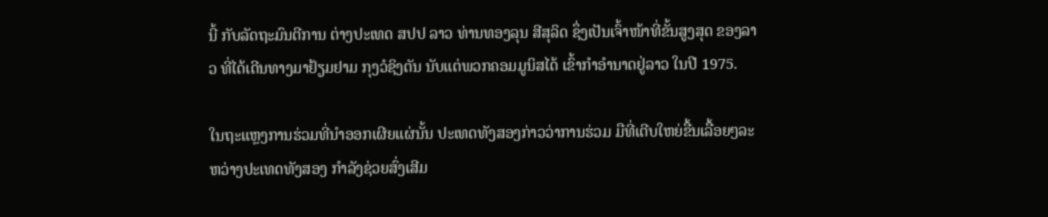ນີ້ ກັບລັດຖະມົນຕີການ ຕ່າງປະເທດ ສປປ ລາວ ທ່ານທອງລຸນ ສີສຸລິດ ຊຶ່ງເປັນເຈົ້າໜ້າທີ່ຂັ້ນສູງສຸດ ຂອງລາວ ທີ່ໄດ້ເດີນທາງມາຢ້ຽມຢາມ ກຸງວໍຊິງຕັນ ນັບແຕ່ພວກຄອມມູນິສໄດ້ ເຂົ້າກຳອຳນາດຢູ່ລາວ ໃນປີ 1975.

ໃນຖະແຫຼງການຮ່ວມທີ່ນຳອອກເຜີຍແຜ່ນັ້ນ ປະເທດທັງສອງກ່າວວ່າການຮ່ວມ ມືທີ່ເຕີບໃຫຍ່ຂື້ນເລື້ອຍໆລະຫວ່າງປະເທດທັງສອງ ກຳລັງຊ່ວຍສົ່ງເສີມ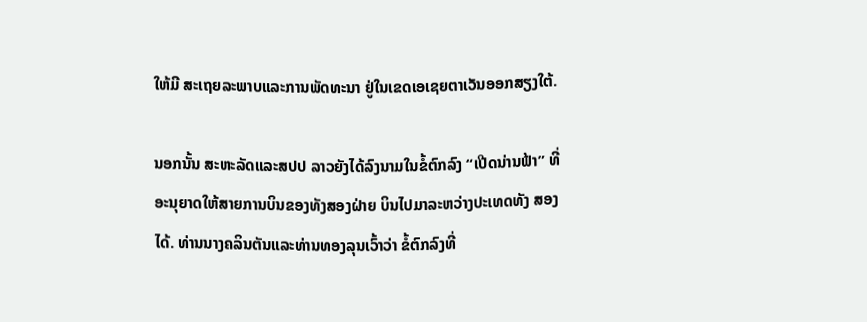ໃຫ້ມີ ສະເຖຍລະພາບແລະການພັດທະນາ ຢູ່ໃນເຂດເອເຊຍຕາເວັນອອກສຽງໃຕ້.

ນອກນັ້ນ ສະຫະລັດແລະສປປ ລາວຍັງໄດ້ລົງນາມໃນຂໍ້ຕົກລົງ “ເປີດນ່ານຟ້າ” ທີ່ອະນຸຍາດໃຫ້ສາຍການບິນຂອງທັງສອງຝ່າຍ ບິນໄປມາລະຫວ່າງປະເທດທັງ ສອງໄດ້. ທ່ານນາງຄລິນຕັນແລະທ່ານທອງລຸນເວົ້າວ່າ ຂໍ້ຕົກລົງທີ່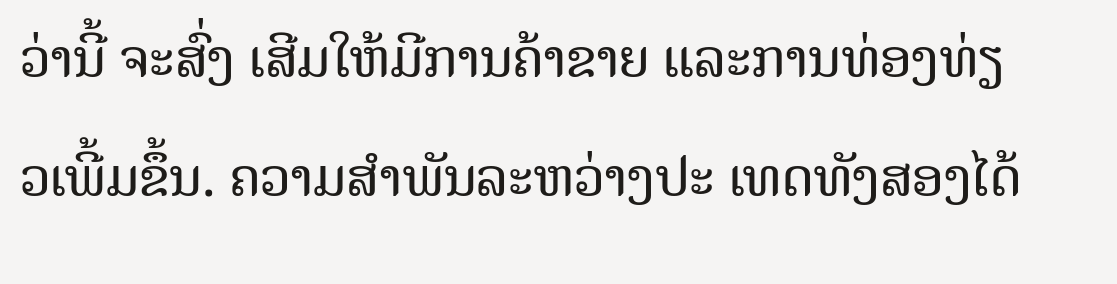ວ່ານີ້ ຈະສົ່ງ ເສີມໃຫ້ມີການຄ້າຂາຍ ແລະການທ່ອງທ່ຽວເພີ້ມຂຶ້ນ. ຄວາມສຳພັນລະຫວ່າງປະ ເທດທັງສອງໄດ້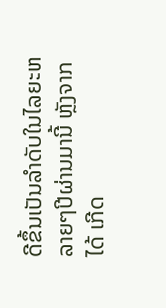ດີຂຶ້ນເປັນລຳດັບໃນໄລຍະຫລາຍໆປີຜ່ານມານີ້ ຫຼັງຈາກໄດ້ ເກີດ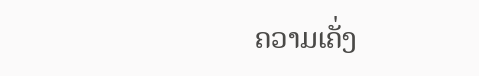ຄວາມເຄັ່ງ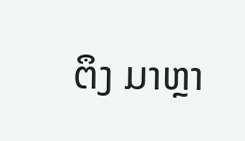ຕຶງ ມາຫຼາ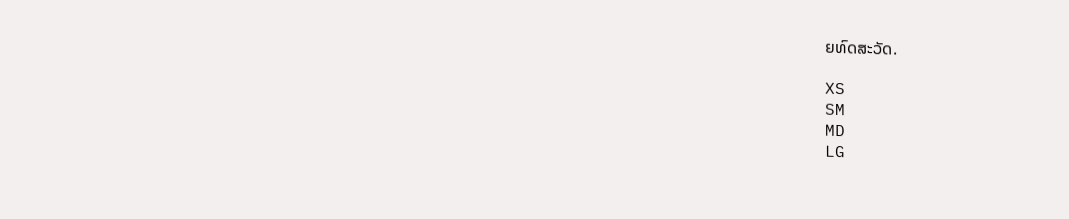ຍທົດສະວັດ.

XS
SM
MD
LG